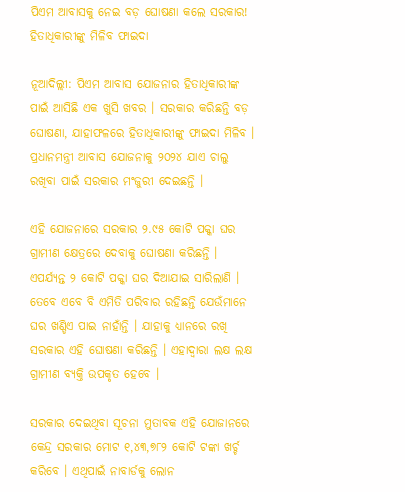ପିଏମ ଆବାସକୁ ନେଇ ବଡ଼ ଘୋଷଣା କଲେ ସରକାର! ହିତାଧିକାରୀଙ୍କୁ ମିଳିବ ଫାଇଦା

ନୂଆଦିଲ୍ଲୀ: ପିଏମ ଆବାସ ଯୋଜନାର ହିତାଧିକାରୀଙ୍କ ପାଇଁ ଆସିଛି ଏକ ଖୁସି ଖବର । ସରକାର କରିଛନ୍ତି ବଡ଼ ଘୋଷଣା, ଯାହାଫଳରେ ହିତାଧିକାରୀଙ୍କୁ ଫାଇଦା ମିଳିବ । ପ୍ରଧାନମନ୍ତ୍ରୀ ଆବାସ ଯୋଜନାକୁ ୨୦୨୪ ଯାଏ ଚାଲୁ ରଖିବା ପାଇଁ ସରକାର ମଂଜୁରୀ ଦେଇଛନ୍ତି ।

ଏହି ଯୋଜନାରେ ସରକାର ୨.୯୫ କୋଟି ପକ୍କା ଘର ଗ୍ରାମୀଣ କ୍ଷେତ୍ରରେ ଦେବାକୁ ଘୋଷଣା କରିଛନ୍ତି । ଏପର୍ଯ୍ୟନ୍ତ ୨ କୋଟି ପକ୍କା ଘର ଦିଆଯାଇ ସାରିଲାଣି । ତେବେ ଏବେ ବି ଏମିତି ପରିବାର ରହିଛନ୍ତି ଯେଉଁମାନେ ଘର ଖଣ୍ଡିଏ ପାଇ ନାହାଁନ୍ତି । ଯାହାକୁ ଧ୍ୟାନରେ ରଖି ସରକାର ଏହି ଘୋଷଣା କରିଛନ୍ତି । ଏହାଦ୍ୱାରା ଲକ୍ଷ ଲକ୍ଷ ଗ୍ରାମୀଣ ବ୍ୟକ୍ତି ଉପକୃତ ହେବେ ।

ସରକାର ଦେଇଥିବା ସୂଚନା ମୁତାବକ ଏହି ଯୋଜାନରେ କେନ୍ଦ୍ର ସରକାର ମୋଟ ୧,୪୩,୭୮୨ କୋଟି ଟଙ୍କା ଖର୍ଚ୍ଚ କରିବେ । ଏଥିପାଇଁ ନାବାର୍ଡକୁ ଲୋନ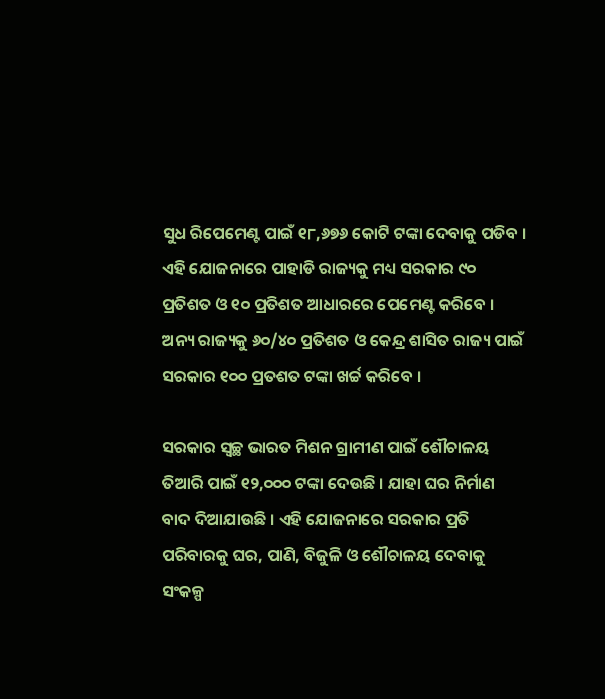ସୁଧ ରିପେମେଣ୍ଟ ପାଇଁ ୧୮,୬୭୬ କୋଟି ଟଙ୍କା ଦେବାକୁ ପଡିବ । ଏହି ଯୋଜନାରେ ପାହାଡି ରାଜ୍ୟକୁ ମଧ୍ୟ ସରକାର ୯୦ ପ୍ରତିଶତ ଓ ୧୦ ପ୍ରତିଶତ ଆଧାରରେ ପେମେଣ୍ଟ କରିବେ । ଅନ୍ୟ ରାଜ୍ୟକୁ ୬୦/୪୦ ପ୍ରତିଶତ ଓ କେନ୍ଦ୍ର ଶାସିତ ରାଜ୍ୟ ପାଇଁ ସରକାର ୧୦୦ ପ୍ରତଶତ ଟଙ୍କା ଖର୍ଚ୍ଚ କରିବେ ।

ସରକାର ସ୍ୱଚ୍ଛ ଭାରତ ମିଶନ ଗ୍ରାମୀଣ ପାଇଁ ଶୌଚାଳୟ ତିଆରି ପାଇଁ ୧୨,୦୦୦ ଟଙ୍କା ଦେଉଛି । ଯାହା ଘର ନିର୍ମାଣ ବାଦ ଦିଆଯାଉଛି । ଏହି ଯୋଜନାରେ ସରକାର ପ୍ରତି ପରିବାରକୁ ଘର, ପାଣି, ବିଜୁଳି ଓ ଶୌଚାଳୟ ଦେବାକୁ ସଂକଳ୍ପ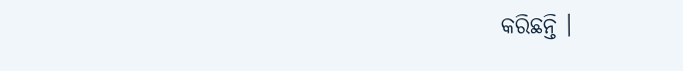କରିଛନ୍ତି ।